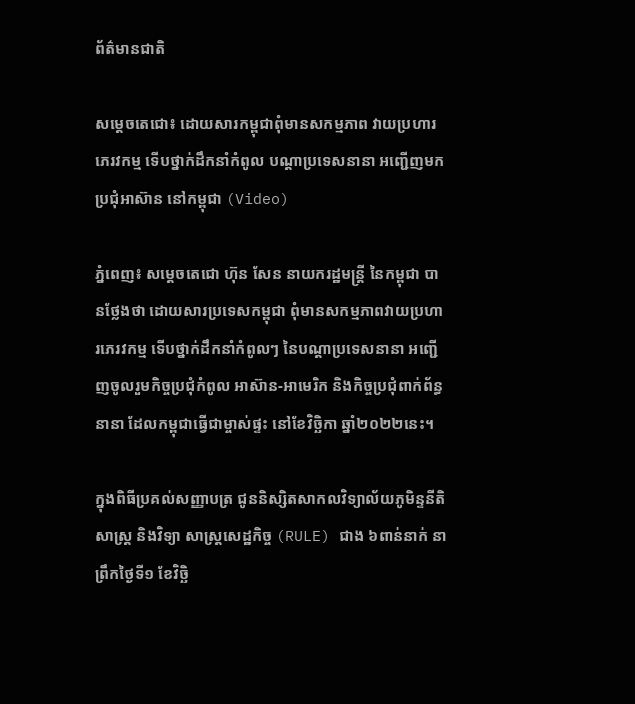ព័ត៌មានជាតិ

សម្ដេចតេជោ៖ ដោយសារកម្ពុជាពុំមានសកម្មភាព វាយប្រហារភេរវកម្ម ទើបថ្នាក់ដឹកនាំកំពូល បណ្ដាប្រទេសនានា អញ្ជើញមកប្រជុំអាស៊ាន នៅកម្ពុជា (Video)

ភ្នំពេញ៖ សម្ដេចតេជោ ហ៊ុន សែន នាយករដ្ឋមន្ដ្រី នៃកម្ពុជា បានថ្លែងថា ដោយសារប្រទេសកម្ពុជា ពុំមានសកម្មភាពវាយប្រហារភេរវកម្ម ទើបថ្នាក់ដឹកនាំកំពូលៗ នៃបណ្ដាប្រទេសនានា អញ្ជើញចូលរួមកិច្ចប្រជុំកំពូល អាស៊ាន-អាមេរិក និងកិច្ចប្រជុំពាក់ព័ន្ធនានា ដែលកម្ពុជាធ្វើជាម្ចាស់ផ្ទះ នៅខែវិច្ឆិកា ឆ្នាំ២០២២នេះ។

ក្នុងពិធីប្រគល់សញ្ញាបត្រ ជូននិស្សិតសាកលវិទ្យាល័យភូមិន្ទនីតិសាស្ត្រ និងវិទ្យា សាស្ត្រសេដ្ឋកិច្ច (RULE) ជាង ៦ពាន់នាក់ នាព្រឹកថ្ងៃទី១ ខែវិច្ឆិ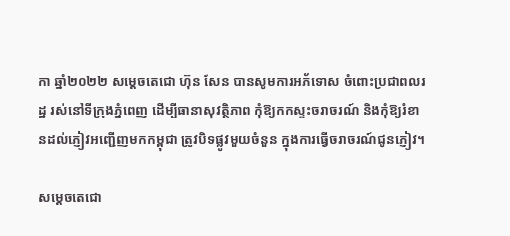កា ឆ្នាំ២០២២ សម្ដេចតេជោ ហ៊ុន សែន បានសូមការអភ័ទោស ចំពោះប្រជាពលរដ្ឋ រស់នៅទីក្រុងភ្នំពេញ ដើម្បីធានាសុវត្ថិភាព កុំឱ្យកកស្ទះចរាចរណ៍ និងកុំឱ្យរំខានដល់ភ្ញៀវអញ្ជើញមកកម្ពុជា ត្រូវបិទផ្លូវមួយចំនួន ក្នុងការធ្វើចរាចរណ៍ជូនភ្ញៀវ។

សម្ដេចតេជោ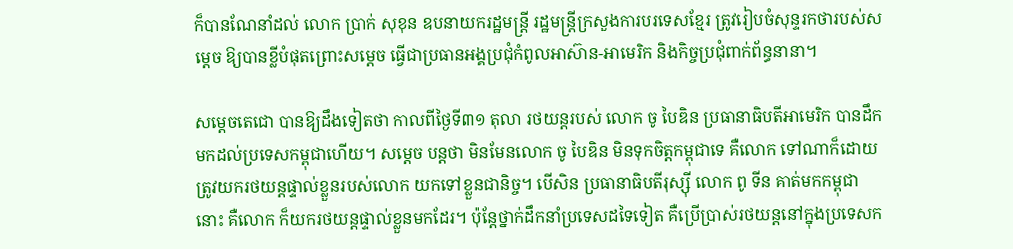ក៏បានណែនាំដល់ លោក ប្រាក់ សុខុន ឧបនាយករដ្ឋមន្ដ្រី រដ្ឋមន្ដ្រីក្រសួងការបរទេសខ្មែរ ត្រូវរៀបចំសុន្ទរកថារបស់សម្ដេច ឱ្យបានខ្លីបំផុតព្រោះសម្ដេច ធ្វើជាប្រធានអង្គប្រជុំកំពូលអាស៊ាន-អាមេរិក និងកិច្ចប្រជុំពាក់ព័ន្ធនានា។

សម្ដេចតេជោ បានឱ្យដឹងទៀតថា កាលពីថ្ងៃទី៣១ តុលា រថយន្ដរបស់ លោក ចូ បៃឌិន ប្រធានាធិបតីអាមេរិក បានដឹកមកដល់ប្រទេសកម្ពុជាហើយ។ សម្ដេច បន្ដថា មិនមែនលោក ចូ បៃឌិន មិនទុកចិត្តកម្ពុជាទេ គឺលោក ទៅណាក៏ដោយ ត្រូវយករថយន្ដផ្ទាល់ខ្លួនរបស់លោក យកទៅខ្លួនជានិច្ច។ បើសិន ប្រធានាធិបតីរុស្ស៊ី លោក ពូ ទីន គាត់មកកម្ពុជានោះ គឺលោក ក៏យករថយន្ដផ្ទាល់ខ្លួនមកដែរ។ ប៉ុន្ដែថ្នាក់ដឹកនាំប្រទេសដទៃទៀត គឺប្រើប្រាស់រថយន្ដនៅក្នុងប្រទេសក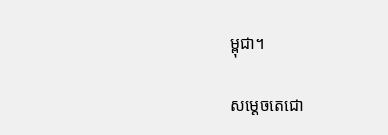ម្ពុជា។

សម្ដេចតេជោ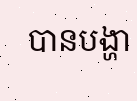បានបង្ហា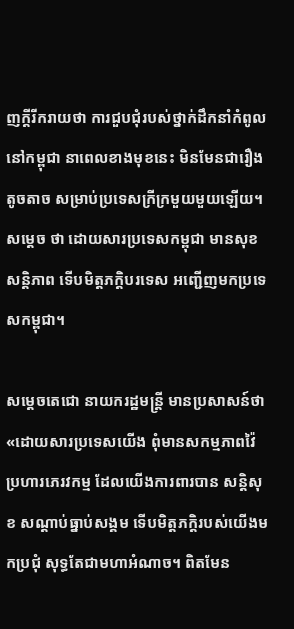ញក្ដីរីករាយថា ការជួបជុំរបស់ថ្នាក់ដឹកនាំកំពូលនៅកម្ពុជា នាពេលខាងមុខនេះ មិនមែនជារឿងតូចតាច សម្រាប់ប្រទេសក្រីក្រមួយមួយឡើយ។ សម្ដេច ថា ដោយសារប្រទេសកម្ពុជា មានសុខសន្ដិភាព ទើបមិត្តភក្តិបរទេស អញ្ជើញមកប្រទេសកម្ពុជា។

សម្ដេចតេជោ នាយករដ្ឋមន្ដ្រី មានប្រសាសន៍ថា «ដោយសារប្រទេសយើង ពុំមានសកម្មភាពវ៉ៃប្រហារភេរវកម្ម ដែលយើងការពារបាន សន្ដិសុខ សណ្ដាប់ធ្នាប់សង្គម ទើបមិត្តភក្តិរបស់យើងមកប្រជុំ សុទ្ធតែជាមហាអំណាច។ ពិតមែន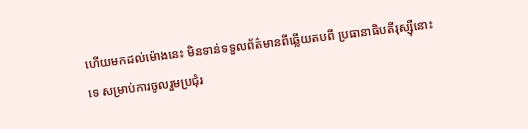ហើយមកដល់ម៉ោងនេះ មិនទាន់ទទួលព័ត៌មានពីឆ្លើយតបពី ប្រធានាធិបតីរុស្ស៊ីនោះទេ សម្រាប់ការចូលរួមប្រជុំរ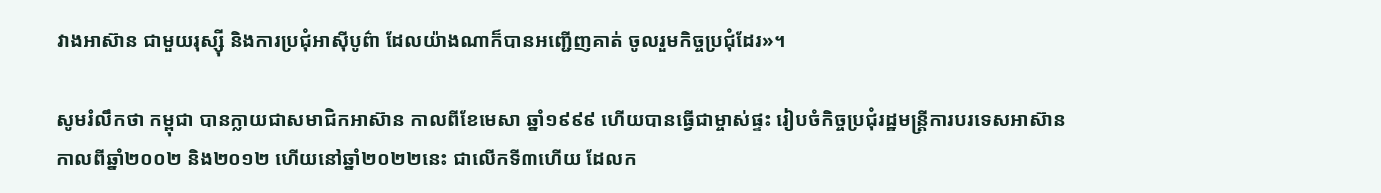វាងអាស៊ាន ជាមួយរុស្ស៊ី និងការប្រជុំអាស៊ីបូព៌ា ដែលយ៉ាងណាក៏បានអញ្ជើញគាត់ ចូលរួមកិច្ចប្រជុំដែរ»។

សូមរំលឹកថា កម្ពុជា បានក្លាយជាសមាជិកអាស៊ាន កាលពីខែមេសា ឆ្នាំ១៩៩៩ ហើយបានធ្វើជាម្ចាស់ផ្ទះ រៀបចំកិច្ចប្រជុំរដ្ឋមន្ត្រីការបរទេសអាស៊ាន កាលពីឆ្នាំ២០០២ និង២០១២ ហើយនៅឆ្នាំ២០២២នេះ ជាលើកទី៣ហើយ ដែលក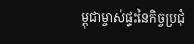ម្ពុជាម្ចាស់ផ្ទះនៃកិច្ចប្រជុំ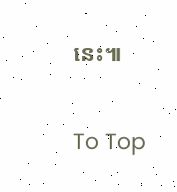នេះ៕

To Top